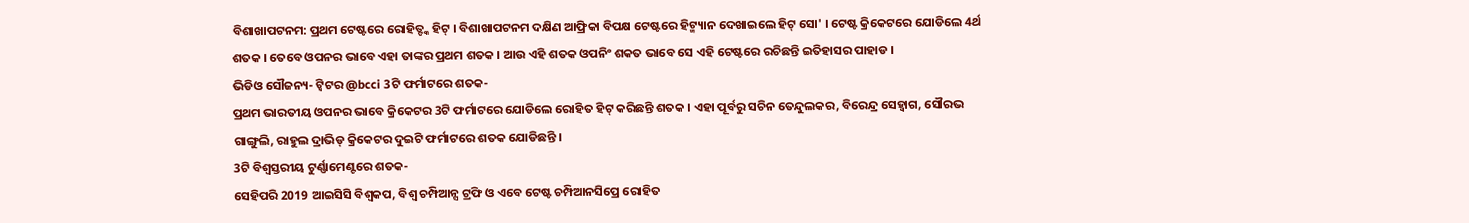ବିଶାଖାପଟନମ: ପ୍ରଥମ ଟେଷ୍ଟରେ ରୋହିତ୍ଙ୍କ ହିଟ୍ । ବିଶାଖାପଟନମ ଦକ୍ଷିଣ ଆଫ୍ରିକା ବିପକ୍ଷ ଟେଷ୍ଟରେ ହିଟ୍ମ୍ୟାନ ଦେଖାଇଲେ ହିଟ୍ ସୋ' । ଟେଷ୍ଟ କ୍ରିକେଟରେ ଯୋଡିଲେ 4ର୍ଥ ଶତକ । ତେବେ ଓପନର ଭାବେ ଏହା ତାଙ୍କର ପ୍ରଥମ ଶତକ । ଆଉ ଏହି ଶତକ ଓପନିଂ ଶକତ ଭାବେ ସେ ଏହି ଟେଷ୍ଟରେ ରଚିଛନ୍ତି ଇତିହାସର ପାହାଡ ।
ଭିଡିଓ ସୌଜନ୍ୟ- ଟ୍ବିଟର @bcci 3ଟି ଫର୍ମାଟରେ ଶତକ-
ପ୍ରଥମ ଭାରତୀୟ ଓପନର ଭାବେ କ୍ରିକେଟର 3ଟି ଫର୍ମାଟରେ ଯୋଡିଲେ ରୋହିତ ହିଟ୍ କରିଛନ୍ତି ଶତକ । ଏହା ପୂର୍ବରୁ ସଚିନ ତେନ୍ଦୁଲକର, ବିରେନ୍ଦ୍ର ସେହ୍ବାଗ, ସୌରଭ ଗାଙ୍ଗୁଲି, ରାହୁଲ ଦ୍ରାଭିଡ୍ କ୍ରିକେଟର ଦୁଇଟି ଫର୍ମାଟରେ ଶତକ ଯୋଡିଛନ୍ତି ।
3ଟି ବିଶ୍ବସ୍ତରୀୟ ଟୁର୍ଣ୍ଣାମେଣ୍ଟରେ ଶତକ-
ସେହିପରି 2019 ଆଇସିସି ବିଶ୍ବକପ, ବିଶ୍ବ ଚମ୍ପିଆନ୍ସ ଟ୍ରଫି ଓ ଏବେ ଟେଷ୍ଟ ଚମ୍ପିଆନସିପ୍ରେ ରୋହିତ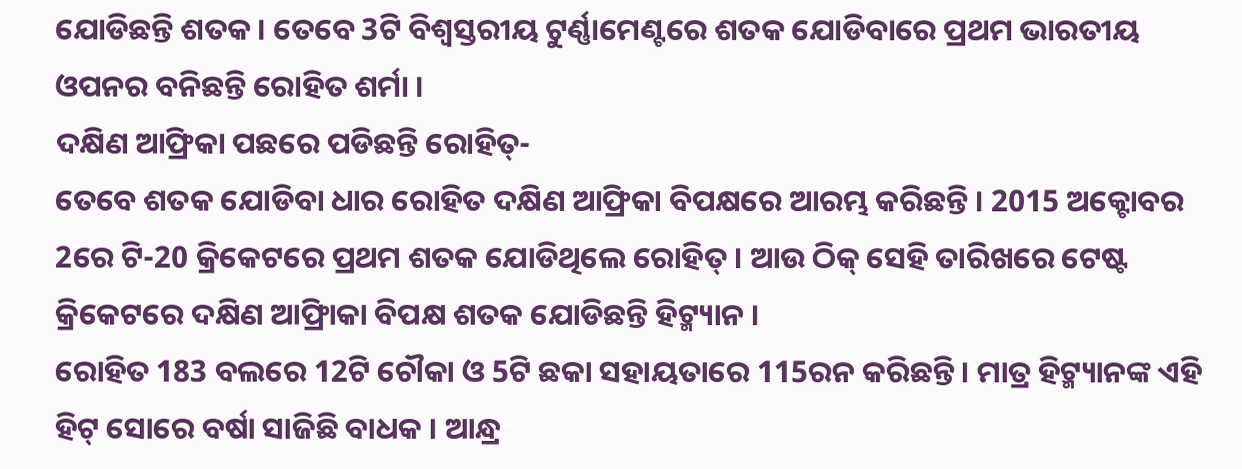ଯୋଡିଛନ୍ତି ଶତକ । ତେବେ 3ଟି ବିଶ୍ବସ୍ତରୀୟ ଟୁର୍ଣ୍ଣାମେଣ୍ଟରେ ଶତକ ଯୋଡିବାରେ ପ୍ରଥମ ଭାରତୀୟ ଓପନର ବନିଛନ୍ତି ରୋହିତ ଶର୍ମା ।
ଦକ୍ଷିଣ ଆଫ୍ରିକା ପଛରେ ପଡିଛନ୍ତି ରୋହିତ୍-
ତେବେ ଶତକ ଯୋଡିବା ଧାର ରୋହିତ ଦକ୍ଷିଣ ଆଫ୍ରିକା ବିପକ୍ଷରେ ଆରମ୍ଭ କରିଛନ୍ତି । 2015 ଅକ୍ଟୋବର 2ରେ ଟି-20 କ୍ରିକେଟରେ ପ୍ରଥମ ଶତକ ଯୋଡିଥିଲେ ରୋହିତ୍ । ଆଉ ଠିକ୍ ସେହି ତାରିଖରେ ଟେଷ୍ଟ କ୍ରିକେଟରେ ଦକ୍ଷିଣ ଆଫ୍ରିାକା ବିପକ୍ଷ ଶତକ ଯୋଡିଛନ୍ତି ହିଟ୍ମ୍ୟାନ ।
ରୋହିତ 183 ବଲରେ 12ଟି ଚୌକା ଓ 5ଟି ଛକା ସହାୟତାରେ 115ରନ କରିଛନ୍ତି । ମାତ୍ର ହିଟ୍ମ୍ୟାନଙ୍କ ଏହି ହିଟ୍ ସୋରେ ବର୍ଷା ସାଜିଛି ବାଧକ । ଆନ୍ଧ୍ର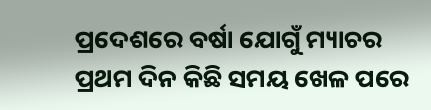ପ୍ରଦେଶରେ ବର୍ଷା ଯୋଗୁଁ ମ୍ୟାଚର ପ୍ରଥମ ଦିନ କିଛି ସମୟ ଖେଳ ପରେ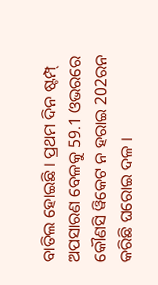ବାତିଲ ହୋଇଛି । ପ୍ରଥମ ଦିନ ଷ୍ଟମ୍ପ୍ ଅପସାରଣ ବେଳକୁ 59.1 ଓଭରରେ କୌଣସି ୱିକେଟ ନ ହରାଇ 202ରନ କରିଛି ଘରୋଇ ଦଳ ।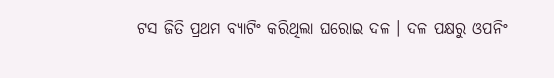ଟସ ଜିତି ପ୍ରଥମ ବ୍ୟାଟିଂ କରିଥିଲା ଘରୋଇ ଦଳ । ଦଳ ପକ୍ଷରୁ ଓପନିଂ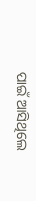ପାଇଁ ଆସିଥିଲେ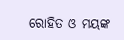ରୋହିତ ଓ ମୟଙ୍କ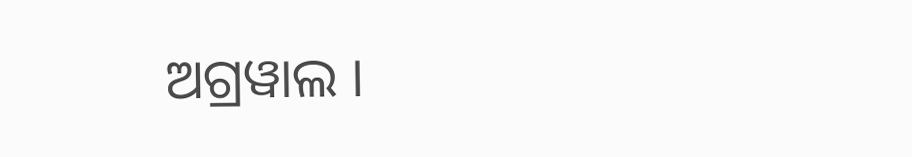ଅଗ୍ରୱାଲ ।